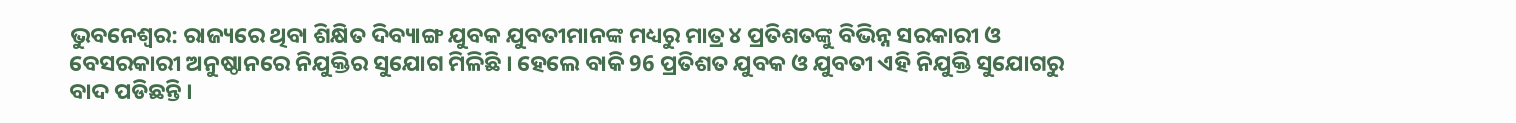ଭୁବନେଶ୍ବର: ରାଜ୍ୟରେ ଥିବା ଶିକ୍ଷିତ ଦିବ୍ୟାଙ୍ଗ ଯୁବକ ଯୁବତୀମାନଙ୍କ ମଧ୍ୟରୁ ମାତ୍ର ୪ ପ୍ରତିଶତଙ୍କୁ ବିଭିନ୍ନ ସରକାରୀ ଓ ବେସରକାରୀ ଅନୁଷ୍ଠାନରେ ନିଯୁକ୍ତିର ସୁଯୋଗ ମିଳିଛି । ହେଲେ ବାକି 96 ପ୍ରତିଶତ ଯୁବକ ଓ ଯୁବତୀ ଏହି ନିଯୁକ୍ତି ସୁଯୋଗରୁ ବାଦ ପଡିଛନ୍ତି ।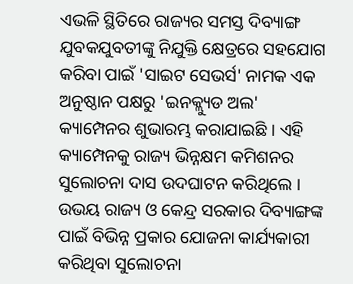ଏଭଳି ସ୍ଥିତିରେ ରାଜ୍ୟର ସମସ୍ତ ଦିବ୍ୟାଙ୍ଗ ଯୁବକଯୁବତୀଙ୍କୁ ନିଯୁକ୍ତି କ୍ଷେତ୍ରରେ ସହଯୋଗ କରିବା ପାଇଁ 'ସାଇଟ ସେଭର୍ସ' ନାମକ ଏକ ଅନୁଷ୍ଠାନ ପକ୍ଷରୁ 'ଇନକ୍ଲ୍ୟୁଡ ଅଲ' କ୍ୟାମ୍ପେନର ଶୁଭାରମ୍ଭ କରାଯାଇଛି । ଏହି କ୍ୟାମ୍ପେନକୁ ରାଜ୍ୟ ଭିନ୍ନକ୍ଷମ କମିଶନର ସୁଲୋଚନା ଦାସ ଉଦଘାଟନ କରିଥିଲେ ।
ଉଭୟ ରାଜ୍ୟ ଓ କେନ୍ଦ୍ର ସରକାର ଦିବ୍ୟାଙ୍ଗଙ୍କ ପାଇଁ ବିଭିନ୍ନ ପ୍ରକାର ଯୋଜନା କାର୍ଯ୍ୟକାରୀ କରିଥିବା ସୁଲୋଚନା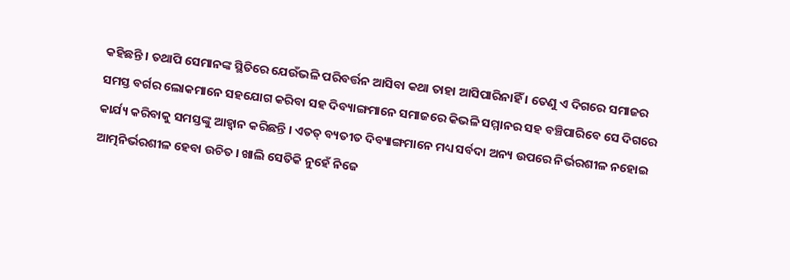କହିଛନ୍ତି । ତଥାପି ସେମାନଙ୍କ ସ୍ଥିତିରେ ଯେଉଁଭଳି ପରିବର୍ତ୍ତନ ଆସିବା କଥା ତାହା ଆସିପାରିନାହିଁ । ତେଣୁ ଏ ଦିଗରେ ସମାଜର ସମସ୍ତ ବର୍ଗର ଲୋକମାନେ ସହଯୋଗ କରିବା ସହ ଦିବ୍ୟାଙ୍ଗମାନେ ସମାଜରେ କିଭଳି ସମ୍ମାନର ସହ ବଞ୍ଚିପାରିବେ ସେ ଦିଗରେ କାର୍ଯ୍ୟ କରିବାକୁ ସମସ୍ତଙ୍କୁ ଆହ୍ବାନ କରିଛନ୍ତି । ଏତତ୍ ବ୍ୟତୀତ ଦିବ୍ୟାଙ୍ଗମାନେ ମଧ୍ୟ ସର୍ବଦା ଅନ୍ୟ ଉପରେ ନିର୍ଭରଶୀଳ ନହୋଇ ଆତ୍ମନିର୍ଭରଶୀଳ ହେବା ଉଚିତ । ଖାଲି ସେତିକି ନୁହେଁ ନିଜେ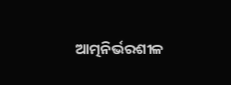ଆତ୍ମନିର୍ଭରଶୀଳ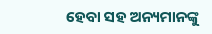ହେବା ସହ ଅନ୍ୟମାନଙ୍କୁ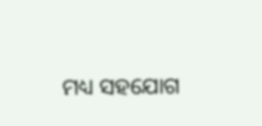ମଧ୍ୟ ସହଯୋଗ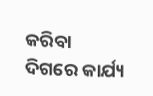କରିବା ଦିଗରେ କାର୍ଯ୍ୟ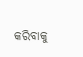କରିବାକୁ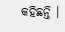କହିଛନ୍ତି ।